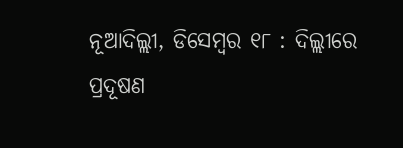ନୂଆଦିଲ୍ଲୀ, ଡିସେମ୍ବର ୧୮ : ଦିଲ୍ଲୀରେ ପ୍ରଦୂଷଣ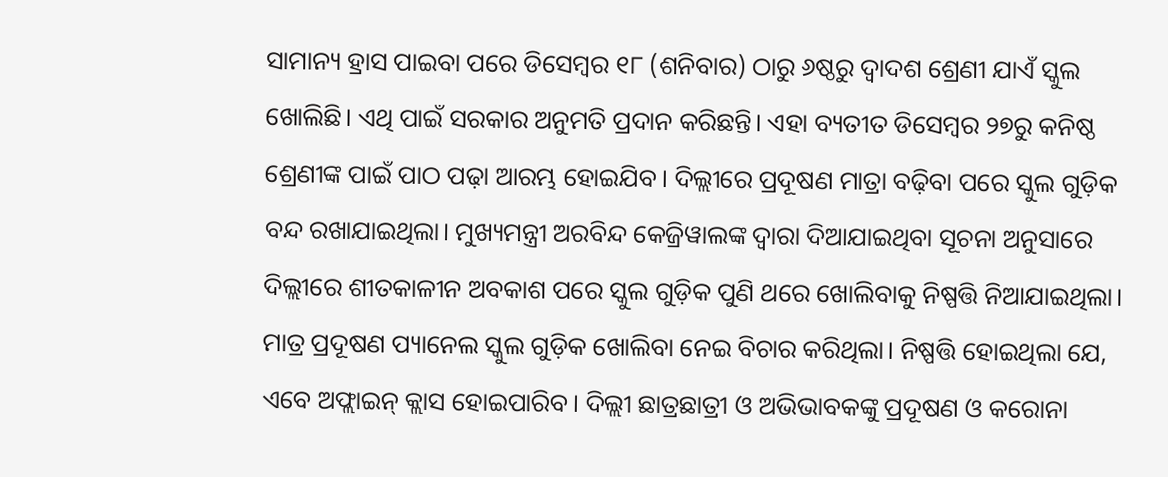ସାମାନ୍ୟ ହ୍ରାସ ପାଇବା ପରେ ଡିସେମ୍ବର ୧୮ (ଶନିବାର) ଠାରୁ ୬ଷ୍ଠରୁ ଦ୍ବାଦଶ ଶ୍ରେଣୀ ଯାଏଁ ସ୍କୁଲ ଖୋଲିଛି। ଏଥି ପାଇଁ ସରକାର ଅନୁମତି ପ୍ରଦାନ କରିଛନ୍ତି। ଏହା ବ୍ୟତୀତ ଡିସେମ୍ବର ୨୭ରୁ କନିଷ୍ଠ ଶ୍ରେଣୀଙ୍କ ପାଇଁ ପାଠ ପଢ଼ା ଆରମ୍ଭ ହୋଇଯିବ। ଦିଲ୍ଲୀରେ ପ୍ରଦୂଷଣ ମାତ୍ରା ବଢ଼ିବା ପରେ ସ୍କୁଲ ଗୁଡ଼ିକ ବନ୍ଦ ରଖାଯାଇଥିଲା। ମୁଖ୍ୟମନ୍ତ୍ରୀ ଅରବିନ୍ଦ କେଜ୍ରିୱାଲଙ୍କ ଦ୍ବାରା ଦିଆଯାଇଥିବା ସୂଚନା ଅନୁସାରେ ଦିଲ୍ଲୀରେ ଶୀତକାଳୀନ ଅବକାଶ ପରେ ସ୍କୁଲ ଗୁଡ଼ିକ ପୁଣି ଥରେ ଖୋଲିବାକୁ ନିଷ୍ପତ୍ତି ନିଆଯାଇଥିଲା। ମାତ୍ର ପ୍ରଦୂଷଣ ପ୍ୟାନେଲ ସ୍କୁଲ ଗୁଡ଼ିକ ଖୋଲିବା ନେଇ ବିଚାର କରିଥିଲା। ନିଷ୍ପତ୍ତି ହୋଇଥିଲା ଯେ, ଏବେ ଅଫ୍ଲାଇନ୍ କ୍ଲାସ ହୋଇପାରିବ। ଦିଲ୍ଲୀ ଛାତ୍ରଛାତ୍ରୀ ଓ ଅଭିଭାବକଙ୍କୁ ପ୍ରଦୂଷଣ ଓ କରୋନା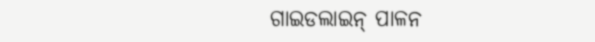ଗାଇଡଲାଇନ୍ ପାଳନ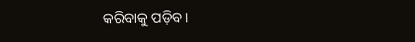କରିବାକୁ ପଡ଼ିବ।